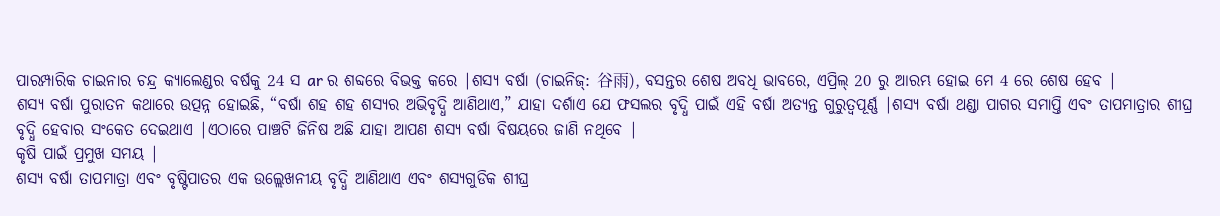ପାରମ୍ପାରିକ ଚାଇନାର ଚନ୍ଦ୍ର କ୍ୟାଲେଣ୍ଡର ବର୍ଷକୁ 24 ସ ar ର ଶବ୍ଦରେ ବିଭକ୍ତ କରେ |ଶସ୍ୟ ବର୍ଷା (ଚାଇନିଜ୍: 谷雨), ବସନ୍ତର ଶେଷ ଅବଧି ଭାବରେ, ଏପ୍ରିଲ୍ 20 ରୁ ଆରମ୍ଭ ହୋଇ ମେ 4 ରେ ଶେଷ ହେବ |
ଶସ୍ୟ ବର୍ଷା ପୁରାତନ କଥାରେ ଉତ୍ପନ୍ନ ହୋଇଛି, “ବର୍ଷା ଶହ ଶହ ଶସ୍ୟର ଅଭିବୃଦ୍ଧି ଆଣିଥାଏ,” ଯାହା ଦର୍ଶାଏ ଯେ ଫସଲର ବୃଦ୍ଧି ପାଇଁ ଏହି ବର୍ଷା ଅତ୍ୟନ୍ତ ଗୁରୁତ୍ୱପୂର୍ଣ୍ଣ |ଶସ୍ୟ ବର୍ଷା ଥଣ୍ଡା ପାଗର ସମାପ୍ତି ଏବଂ ତାପମାତ୍ରାର ଶୀଘ୍ର ବୃଦ୍ଧି ହେବାର ସଂକେତ ଦେଇଥାଏ |ଏଠାରେ ପାଞ୍ଚଟି ଜିନିଷ ଅଛି ଯାହା ଆପଣ ଶସ୍ୟ ବର୍ଷା ବିଷୟରେ ଜାଣି ନଥିବେ |
କୃଷି ପାଇଁ ପ୍ରମୁଖ ସମୟ |
ଶସ୍ୟ ବର୍ଷା ତାପମାତ୍ରା ଏବଂ ବୃଷ୍ଟିପାତର ଏକ ଉଲ୍ଲେଖନୀୟ ବୃଦ୍ଧି ଆଣିଥାଏ ଏବଂ ଶସ୍ୟଗୁଡିକ ଶୀଘ୍ର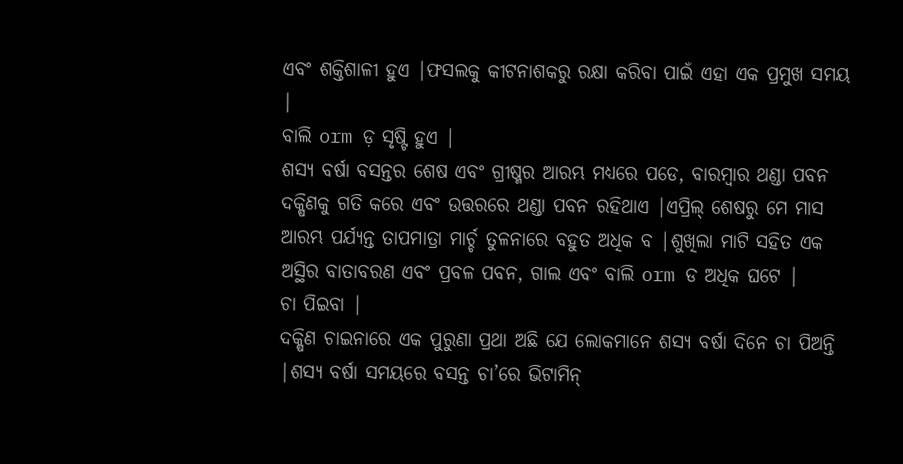ଏବଂ ଶକ୍ତିଶାଳୀ ହୁଏ |ଫସଲକୁ କୀଟନାଶକରୁ ରକ୍ଷା କରିବା ପାଇଁ ଏହା ଏକ ପ୍ରମୁଖ ସମୟ |
ବାଲି orm ଡ଼ ସୃଷ୍ଟି ହୁଏ |
ଶସ୍ୟ ବର୍ଷା ବସନ୍ତର ଶେଷ ଏବଂ ଗ୍ରୀଷ୍ମର ଆରମ୍ଭ ମଧ୍ୟରେ ପଡେ, ବାରମ୍ବାର ଥଣ୍ଡା ପବନ ଦକ୍ଷିଣକୁ ଗତି କରେ ଏବଂ ଉତ୍ତରରେ ଥଣ୍ଡା ପବନ ରହିଥାଏ |ଏପ୍ରିଲ୍ ଶେଷରୁ ମେ ମାସ ଆରମ୍ଭ ପର୍ଯ୍ୟନ୍ତ ତାପମାତ୍ରା ମାର୍ଚ୍ଚ ତୁଳନାରେ ବହୁତ ଅଧିକ ବ |ଶୁଖିଲା ମାଟି ସହିତ ଏକ ଅସ୍ଥିର ବାତାବରଣ ଏବଂ ପ୍ରବଳ ପବନ, ଗାଲ ଏବଂ ବାଲି orm ଡ ଅଧିକ ଘଟେ |
ଚା ପିଇବା |
ଦକ୍ଷିଣ ଚାଇନାରେ ଏକ ପୁରୁଣା ପ୍ରଥା ଅଛି ଯେ ଲୋକମାନେ ଶସ୍ୟ ବର୍ଷା ଦିନେ ଚା ପିଅନ୍ତି |ଶସ୍ୟ ବର୍ଷା ସମୟରେ ବସନ୍ତ ଚା’ରେ ଭିଟାମିନ୍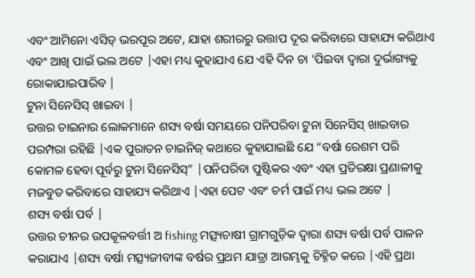ଏବଂ ଆମିନୋ ଏସିଡ୍ ଭରପୂର ଅଟେ, ଯାହା ଶରୀରରୁ ଉତ୍ତାପ ଦୂର କରିବାରେ ସାହାଯ୍ୟ କରିଥାଏ ଏବଂ ଆଖି ପାଇଁ ଭଲ ଅଟେ |ଏହା ମଧ୍ୟ କୁହାଯାଏ ଯେ ଏହି ଦିନ ଚା ’ପିଇବା ଦ୍ୱାରା ଦୁର୍ଭାଗ୍ୟକୁ ରୋକାଯାଇପାରିବ |
ଟୁନା ସିନେସିସ୍ ଖାଇବା |
ଉତ୍ତର ଚାଇନାର ଲୋକମାନେ ଶସ୍ୟ ବର୍ଷା ସମୟରେ ପନିପରିବା ଟୁନା ସିନେସିସ୍ ଖାଇବାର ପରମ୍ପରା ରହିଛି |ଏକ ପୁରାତନ ଚାଇନିଜ୍ କଥାରେ କୁହାଯାଇଛି ଯେ “ବର୍ଷା ରେଶମ ପରି କୋମଳ ହେବା ପୂର୍ବରୁ ଟୁନା ସିନେସିସ୍” |ପନିପରିବା ପୁଷ୍ଟିକର ଏବଂ ଏହା ପ୍ରତିରକ୍ଷା ପ୍ରଣାଳୀକୁ ମଜବୁତ କରିବାରେ ସାହାଯ୍ୟ କରିଥାଏ |ଏହା ପେଟ ଏବଂ ଚର୍ମ ପାଇଁ ମଧ୍ୟ ଭଲ ଅଟେ |
ଶସ୍ୟ ବର୍ଷା ପର୍ବ |
ଉତ୍ତର ଚୀନର ଉପକୂଳବର୍ତ୍ତୀ ଅ fishing ମତ୍ସ୍ୟଚାଷୀ ଗ୍ରାମଗୁଡ଼ିକ ଦ୍ୱାରା ଶସ୍ୟ ବର୍ଷା ପର୍ବ ପାଳନ କରାଯାଏ |ଶସ୍ୟ ବର୍ଷା ମତ୍ସ୍ୟଜୀବୀଙ୍କ ବର୍ଷର ପ୍ରଥମ ଯାତ୍ରା ଆରମ୍ଭକୁ ଚିହ୍ନିତ କରେ |ଏହି ପ୍ରଥା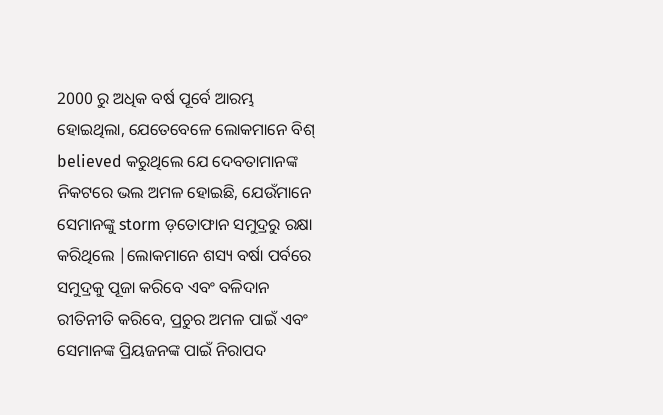2000 ରୁ ଅଧିକ ବର୍ଷ ପୂର୍ବେ ଆରମ୍ଭ ହୋଇଥିଲା, ଯେତେବେଳେ ଲୋକମାନେ ବିଶ୍ believed କରୁଥିଲେ ଯେ ଦେବତାମାନଙ୍କ ନିକଟରେ ଭଲ ଅମଳ ହୋଇଛି, ଯେଉଁମାନେ ସେମାନଙ୍କୁ storm ଡ଼ତୋଫାନ ସମୁଦ୍ରରୁ ରକ୍ଷା କରିଥିଲେ |ଲୋକମାନେ ଶସ୍ୟ ବର୍ଷା ପର୍ବରେ ସମୁଦ୍ରକୁ ପୂଜା କରିବେ ଏବଂ ବଳିଦାନ ରୀତିନୀତି କରିବେ, ପ୍ରଚୁର ଅମଳ ପାଇଁ ଏବଂ ସେମାନଙ୍କ ପ୍ରିୟଜନଙ୍କ ପାଇଁ ନିରାପଦ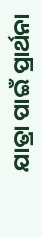ଯାତ୍ରା ପାଇଁ ପ୍ରାର୍ଥନା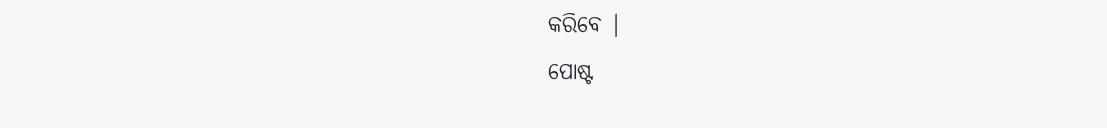କରିବେ |
ପୋଷ୍ଟ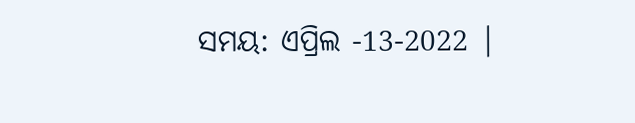ସମୟ: ଏପ୍ରିଲ -13-2022 |